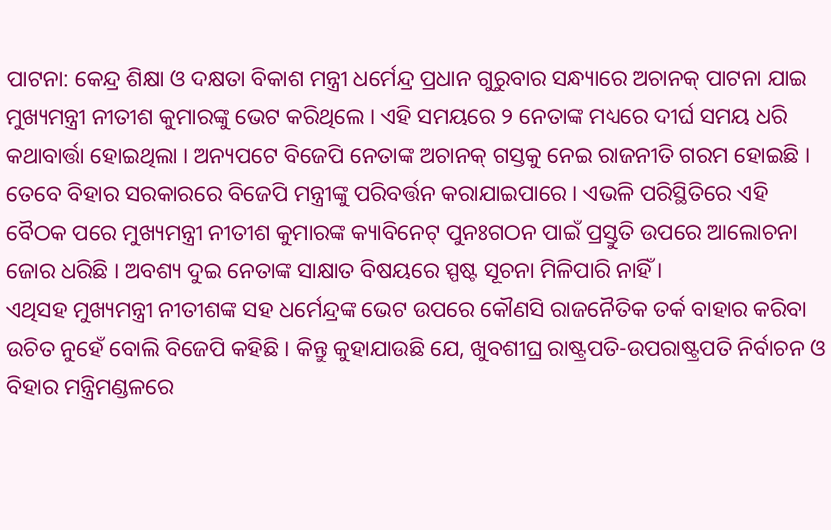ପାଟନା: କେନ୍ଦ୍ର ଶିକ୍ଷା ଓ ଦକ୍ଷତା ବିକାଶ ମନ୍ତ୍ରୀ ଧର୍ମେନ୍ଦ୍ର ପ୍ରଧାନ ଗୁରୁବାର ସନ୍ଧ୍ୟାରେ ଅଚାନକ୍ ପାଟନା ଯାଇ ମୁଖ୍ୟମନ୍ତ୍ରୀ ନୀତୀଶ କୁମାରଙ୍କୁ ଭେଟ କରିଥିଲେ । ଏହି ସମୟରେ ୨ ନେତାଙ୍କ ମଧ୍ୟରେ ଦୀର୍ଘ ସମୟ ଧରି କଥାବାର୍ତ୍ତା ହୋଇଥିଲା । ଅନ୍ୟପଟେ ବିଜେପି ନେତାଙ୍କ ଅଚାନକ୍ ଗସ୍ତକୁ ନେଇ ରାଜନୀତି ଗରମ ହୋଇଛି ।
ତେବେ ବିହାର ସରକାରରେ ବିଜେପି ମନ୍ତ୍ରୀଙ୍କୁ ପରିବର୍ତ୍ତନ କରାଯାଇପାରେ । ଏଭଳି ପରିସ୍ଥିତିରେ ଏହି ବୈଠକ ପରେ ମୁଖ୍ୟମନ୍ତ୍ରୀ ନୀତୀଶ କୁମାରଙ୍କ କ୍ୟାବିନେଟ୍ ପୁନଃଗଠନ ପାଇଁ ପ୍ରସ୍ତୁତି ଉପରେ ଆଲୋଚନା ଜୋର ଧରିଛି । ଅବଶ୍ୟ ଦୁଇ ନେତାଙ୍କ ସାକ୍ଷାତ ବିଷୟରେ ସ୍ପଷ୍ଟ ସୂଚନା ମିଳିପାରି ନାହିଁ ।
ଏଥିସହ ମୁଖ୍ୟମନ୍ତ୍ରୀ ନୀତୀଶଙ୍କ ସହ ଧର୍ମେନ୍ଦ୍ରଙ୍କ ଭେଟ ଉପରେ କୌଣସି ରାଜନୈତିକ ତର୍କ ବାହାର କରିବା ଉଚିତ ନୁହେଁ ବୋଲି ବିଜେପି କହିଛି । କିନ୍ତୁ କୁହାଯାଉଛି ଯେ, ଖୁବଶୀଘ୍ର ରାଷ୍ଟ୍ରପତି-ଉପରାଷ୍ଟ୍ରପତି ନିର୍ବାଚନ ଓ ବିହାର ମନ୍ତ୍ରିମଣ୍ଡଳରେ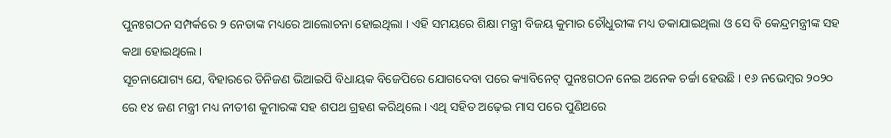ପୁନଃଗଠନ ସମ୍ପର୍କରେ ୨ ନେତାଙ୍କ ମଧ୍ୟରେ ଆଲୋଚନା ହୋଇଥିଲା । ଏହି ସମୟରେ ଶିକ୍ଷା ମନ୍ତ୍ରୀ ବିଜୟ କୁମାର ଚୌଧୁରୀଙ୍କ ମଧ୍ୟ ଡକାଯାଇଥିଲା ଓ ସେ ବି କେନ୍ଦ୍ରମନ୍ତ୍ରୀଙ୍କ ସହ କଥା ହୋଇଥିଲେ ।
ସୂଚନାଯୋଗ୍ୟ ଯେ, ବିହାରରେ ତିନିଜଣ ଭିଆଇପି ବିଧାୟକ ବିଜେପିରେ ଯୋଗଦେବା ପରେ କ୍ୟାବିନେଟ୍ ପୁନଃଗଠନ ନେଇ ଅନେକ ଚର୍ଚ୍ଚା ହେଉଛି । ୧୬ ନଭେମ୍ବର ୨୦୨୦ ରେ ୧୪ ଜଣ ମନ୍ତ୍ରୀ ମଧ୍ୟ ନୀତୀଶ କୁମାରଙ୍କ ସହ ଶପଥ ଗ୍ରହଣ କରିଥିଲେ । ଏଥି ସହିତ ଅଢ଼େଇ ମାସ ପରେ ପୁଣିଥରେ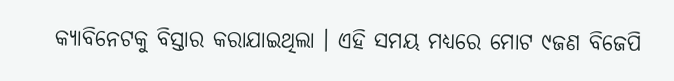କ୍ୟାବିନେଟକୁ ବିସ୍ତାର କରାଯାଇଥିଲା । ଏହି ସମୟ ମଧ୍ୟରେ ମୋଟ ୯ଜଣ ବିଜେପି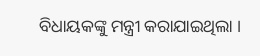ବିଧାୟକଙ୍କୁ ମନ୍ତ୍ରୀ କରାଯାଇଥିଲା ।